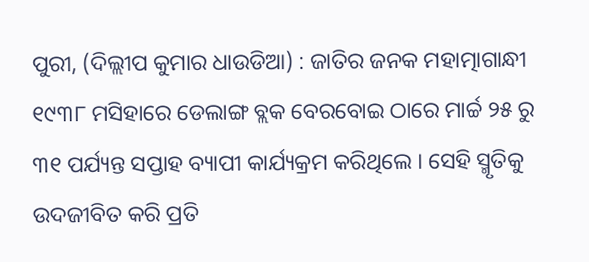ପୁରୀ, (ଦିଲ୍ଲୀପ କୁମାର ଧାଉଡିଆ) : ଜାତିର ଜନକ ମହାତ୍ମାଗାନ୍ଧୀ ୧୯୩୮ ମସିହାରେ ଡେଲାଙ୍ଗ ବ୍ଲକ ବେରବୋଇ ଠାରେ ମାର୍ଚ୍ଚ ୨୫ ରୁ ୩୧ ପର୍ଯ୍ୟନ୍ତ ସପ୍ତାହ ବ୍ୟାପୀ କାର୍ଯ୍ୟକ୍ରମ କରିଥିଲେ । ସେହି ସ୍ମୃତିକୁ ଉଦଜୀବିତ କରି ପ୍ରତି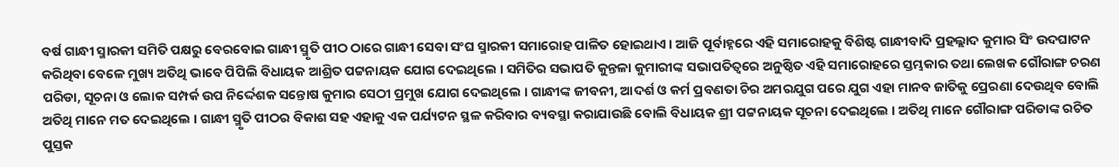ବର୍ଷ ଗାନ୍ଧୀ ସ୍ମାରକୀ ସମିତି ପକ୍ଷରୁ ବେରବୋଇ ଗାନ୍ଧୀ ସ୍ମୃତି ପୀଠ ଠାରେ ଗାନ୍ଧୀ ସେବା ସଂଘ ସ୍ମାରକୀ ସମାରୋହ ପାଳିତ ହୋଇଥାଏ । ଆଜି ପୂର୍ବାହ୍ନରେ ଏହି ସମାରୋହକୁ ବିଶିଷ୍ଟ ଗାନ୍ଧୀବାଦି ପ୍ରହଲ୍ଲାଦ କୁମାର ସିଂ ଉଦଘାଟନ କରିଥିବା ବେଳେ ମୁଖ୍ୟ ଅତିଥି ଭାବେ ପିପିଲି ବିଧାୟକ ଆଶ୍ରିତ ପଟ୍ଟନାୟକ ଯୋଗ ଦେଇଥିଲେ । ସମିତିର ସଭାପତି କୁନ୍ତଳା କୁମାରୀଙ୍କ ସଭାପତିତ୍ୱରେ ଅନୁଷ୍ଠିତ ଏହି ସମାରୋହରେ ସ୍ତମ୍ଭକାର ତଥା ଲେଖକ ଗୌରାଙ୍ଗ ଚରଣ ପରିଡା, ସୂଚନା ଓ ଲୋକ ସମ୍ପର୍କ ଉପ ନିର୍ଦ୍ଦେଶକ ସନ୍ତୋଷ କୁମାର ସେଠୀ ପ୍ରମୁଖ ଯୋଗ ଦେଇଥିଲେ । ଗାନ୍ଧୀଙ୍କ ଜୀବନୀ, ଆଦର୍ଶ ଓ କର୍ମ ପ୍ରବଣତା ଚିର ଅମରଯୁଗ ପରେ ଯୁଗ ଏହା ମାନବ ଜାତିକୁ ପ୍ରେରଣା ଦେଉଥିବ ବୋଲି ଅତିଥି ମାନେ ମତ ଦେଇଥିଲେ । ଗାନ୍ଧୀ ସ୍ମୃତି ପୀଠର ବିକାଶ ସହ ଏହାକୁ ଏକ ପର୍ଯ୍ୟଟନ ସ୍ଥଳ କରିବାର ବ୍ୟବସ୍ଥା କରାଯାଉଛି ବୋଲି ବିଧାୟକ ଶ୍ରୀ ପଟ୍ଟନାୟକ ସୂଚନା ଦେଇଥିଲେ । ଅତିଥି ମାନେ ଗୌରାଙ୍ଗ ପରିଡାଙ୍କ ରଚିତ ପୁସ୍ତକ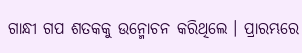ଗାନ୍ଧୀ ଗପ ଶତକକୁ ଉନ୍ମୋଚନ କରିଥିଲେ । ପ୍ରାରମ୍ଭରେ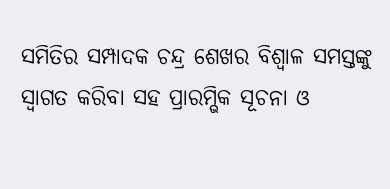ସମିତିର ସମ୍ପାଦକ ଚନ୍ଦ୍ର ଶେଖର ବିଶ୍ୱାଳ ସମସ୍ତଙ୍କୁ ସ୍ୱାଗତ କରିବା ସହ ପ୍ରାରମ୍ଭିକ ସୂଚନା ଓ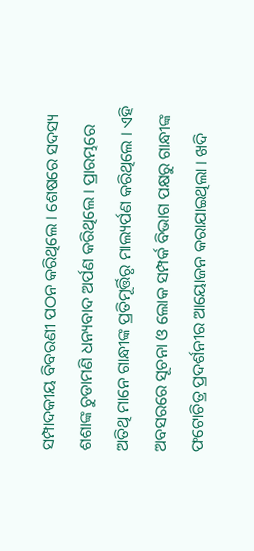ସମ୍ପାଦକୀୟ ବିବରଣୀ ପଠନ କରିଥିଲେ । ଶେଷରେ ସଦସ୍ୟ ଶଶାଙ୍କ ଚୁଡାମଣି ଧନ୍ୟବାଦ ଅର୍ପଣ କରିଥିଲେ । ପ୍ରାରମ୍ଭରେ ଅତିଥି ମାନେ ଗାନ୍ଧୀଙ୍କ ପ୍ରତିମୂର୍ତ୍ତିରୃ ମାଲ୍ୟର୍ପଣ କରିଥିଲେ । ଏହି ଅବସରରେ ସୂଚନା ଓ ଲୋକ ସମ୍ପର୍କ ବିଭାଗ ପକ୍ଷରୁ ଗାନ୍ଧୀଙ୍କ ଫଟୋଚିତ୍ର ପ୍ରଦର୍ଶନୀର ଆୟୋଜନ କରାଯାଇଥିଲା । ଖଦି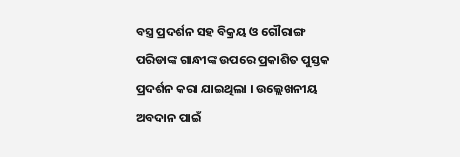ବସ୍ତ୍ର ପ୍ରଦର୍ଶନ ସହ ବିକ୍ରୟ ଓ ଗୌରାଙ୍ଗ ପରିଡାଙ୍କ ଗାନ୍ଧୀଙ୍କ ଉପରେ ପ୍ରକାଶିତ ପୁସ୍ତକ ପ୍ରଦର୍ଶନ କରା ଯାଇଥିଲା । ଉଲ୍ଲେଖନୀୟ ଅବଦାନ ପାଇଁ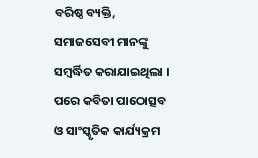ବରିଷ୍ଠ ବ୍ୟକ୍ତି, ସମାଜସେବୀ ମାନଙ୍କୁ ସମ୍ବର୍ଦ୍ଧିତ କରାଯାଇଥିଲା । ପରେ କବିତା ପାଠୋତ୍ସବ ଓ ସାଂସ୍କୃତିକ କାର୍ଯ୍ୟକ୍ରମ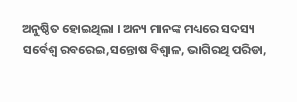ଅନୁଷ୍ଠିତ ହୋଇଥିଲା । ଅନ୍ୟ ମାନଙ୍କ ମଧ୍ୟରେ ସଦସ୍ୟ ସର୍ବେଶ୍ୱ ରବରେଇ,ସନ୍ତୋଷ ବିଶ୍ୱାଳ, ଭାଗିରଥି ପରିଡା,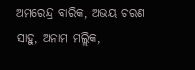ଅମରେନ୍ଦ୍ର ବାରିକ, ଅଭୟ ଚରଣ ସାହୁ, ଅନାମ ମଲ୍ଲିକ,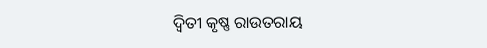ଦ୍ୱିତୀ କୃଷ୍ଣ ରାଉତରାୟ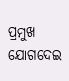ପ୍ରମୁଖ ଯୋଗଦେଇ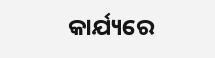କାର୍ଯ୍ୟରେ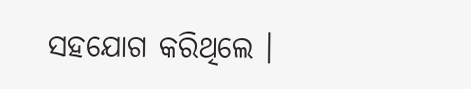ସହଯୋଗ କରିଥିଲେ ।